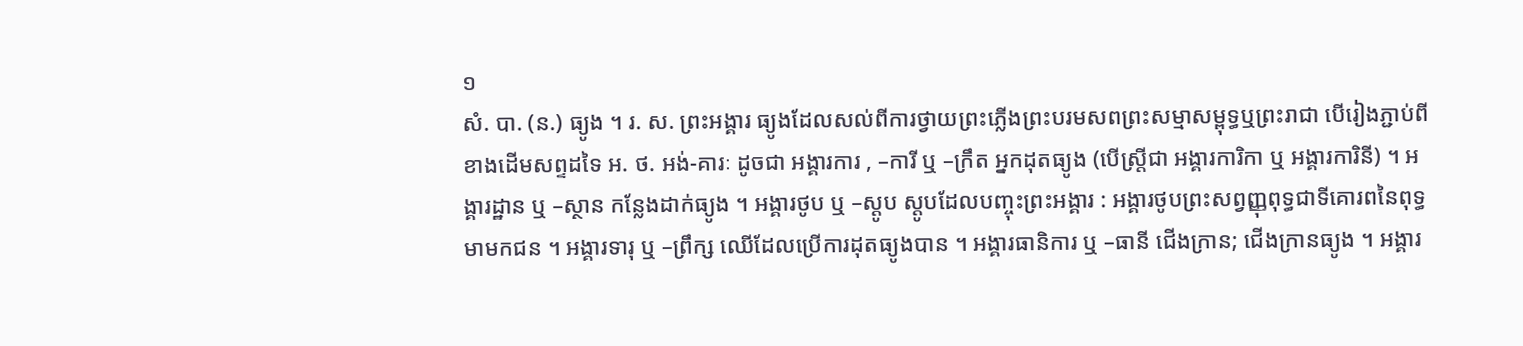១
សំ. បា. (ន.) ធ្យូង ។ រ. ស. ព្រះអង្គារ ធ្យូងដែលសល់ពីការថ្វាយព្រះភ្លើងព្រះបរមសពព្រះសម្មាសម្ពុទ្ធឬព្រះរាជា បើរៀងភ្ជាប់ពីខាងដើមសព្ទដទៃ អ. ថ. អង់-គារៈ ដូចជា អង្គារការ , –ការី ឬ –ក្រឹត អ្នកដុតធ្យូង (បើស្ត្រីជា អង្គារការិកា ឬ អង្គារការិនី) ។ អង្គារដ្ឋាន ឬ –ស្ថាន កន្លែងដាក់ធ្យូង ។ អង្គារថូប ឬ –ស្តូប ស្តូបដែលបញ្ចុះព្រះអង្គារ : អង្គារថូបព្រះសព្វញ្ញុពុទ្ធជាទីគោរពនៃពុទ្ធមាមកជន ។ អង្គារទារុ ឬ –ព្រឹក្ស ឈើដែលប្រើការដុតធ្យូងបាន ។ អង្គារធានិការ ឬ –ធានី ជើងក្រាន; ជើងក្រានធ្យូង ។ អង្គារ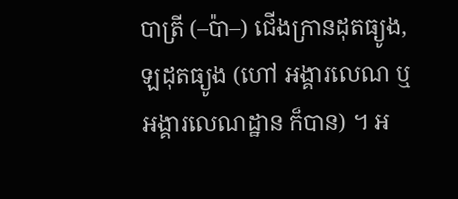បាត្រី (–ប៉ា–) ជើងក្រានដុតធ្យូង, ឡដុតធ្យូង (ហៅ អង្គារលេណ ឬ អង្គារលេណដ្ឋាន ក៏បាន) ។ អ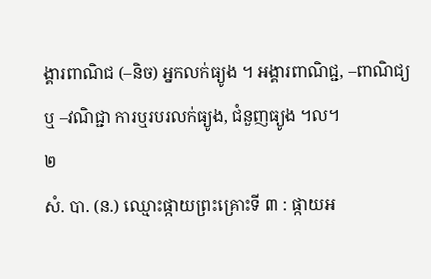ង្គារពាណិជ (–និច) អ្នកលក់ធ្យូង ។ អង្គារពាណិជ្ជ, –ពាណិជ្យ ឬ –វណិជ្ជា ការឬរបរលក់ធ្យូង, ជំនួញធ្យូង ។ល។
២
សំ. បា. (ន.) ឈ្មោះផ្កាយព្រះគ្រោះទី ៣ : ផ្កាយអ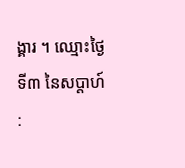ង្គារ ។ ឈ្មោះថ្ងៃទី៣ នៃសប្តាហ៍ :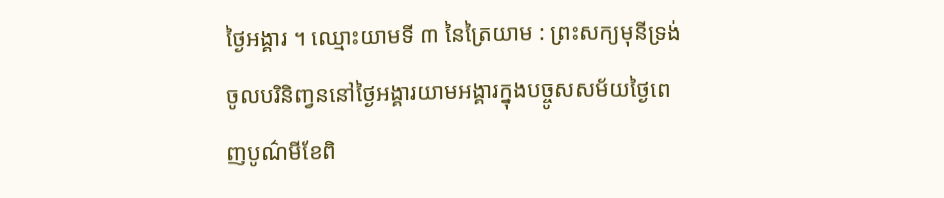ថ្ងៃអង្គារ ។ ឈ្មោះយាមទី ៣ នៃត្រៃយាម : ព្រះសក្យមុនីទ្រង់ចូលបរិនិញ្វននៅថ្ងៃអង្គារយាមអង្គារក្នុងបច្ចូសសម័យថ្ងៃពេញបូណ៌មីខែពិ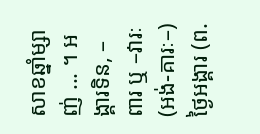សាខឆ្នាំម្សាញ់ ... ។ អង្គារទិន, –ពារ ឬ –វារៈ (អង់-គារៈ–) ថ្ងៃអង្គារ (ព.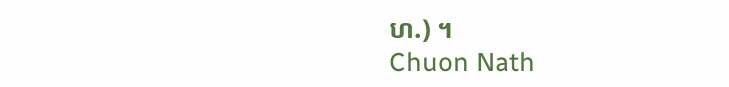ហ.) ។
Chuon Nath